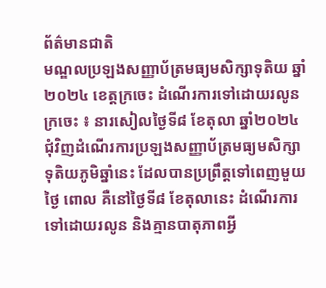ព័ត៌មានជាតិ
មណ្ឌលប្រឡងសញ្ញាប័ត្រមធ្យមសិក្សាទុតិយ ឆ្នាំ២០២៤ ខេត្តក្រចេះ ដំណើរការទៅដោយរលូន
ក្រចេះ ៖ នារសៀលថ្ងៃទី៨ ខែតុលា ឆ្នាំ២០២៤ ជុំវិញដំណើរការប្រឡងសញ្ញាប័ត្រមធ្យមសិក្សាទុតិយភូមិឆ្នាំនេះ ដែលបានប្រព្រឹត្តទៅពេញមួយថ្ងៃ ពោល គឺនៅថ្ងៃទី៨ ខែតុលានេះ ដំណើរការទៅដោយរលូន និងគ្មានបាតុភាពអ្វី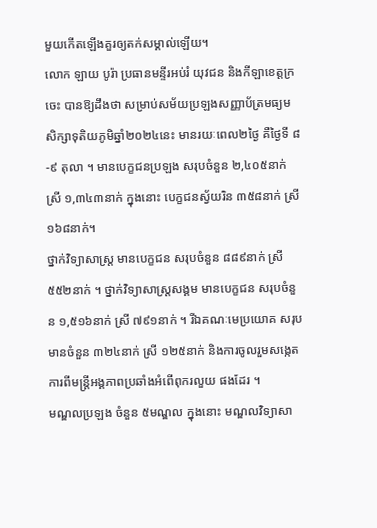មួយកើតឡើងគួរឲ្យតក់សម្គាល់ឡើយ។
លោក ឡាយ បូរ៉ា ប្រធានមន្ទីរអប់រំ យុវជន និងកីឡាខេត្តក្រចេះ បានឱ្យដឹងថា សម្រាប់សម័យប្រឡងសញ្ញាប័ត្រមធ្យមសិក្សាទុតិយភូមិឆ្នាំ២០២៤នេះ មានរយៈពេល២ថ្ងៃ គឺថ្ងៃទី ៨-៩ តុលា ។ មានបេក្ខជនប្រឡង សរុបចំនួន ២,៤០៥នាក់ ស្រី ១,៣៤៣នាក់ ក្នុងនោះ បេក្ខជនស្វ័យរិន ៣៥៨នាក់ ស្រី ១៦៨នាក់។
ថ្នាក់វិទ្យាសាស្ត្រ មានបេក្ខជន សរុបចំនួន ៨៨៩នាក់ ស្រី ៥៥២នាក់ ។ ថ្នាក់វិទ្យាសាស្ត្រសង្គម មានបេក្ខជន សរុបចំនួន ១,៥១៦នាក់ ស្រី ៧៩១នាក់ ។ រីឯគណៈមេប្រយោគ សរុបមានចំនួន ៣២៤នាក់ ស្រី ១២៥នាក់ និងការចូលរួមសង្កេតការពីមន្ត្រីអង្គភាពប្រឆាំងអំពើពុករលួយ ផងដែរ ។
មណ្ឌលប្រឡង ចំនួន ៥មណ្ឌល ក្នុងនោះ មណ្ឌលវិទ្យាសា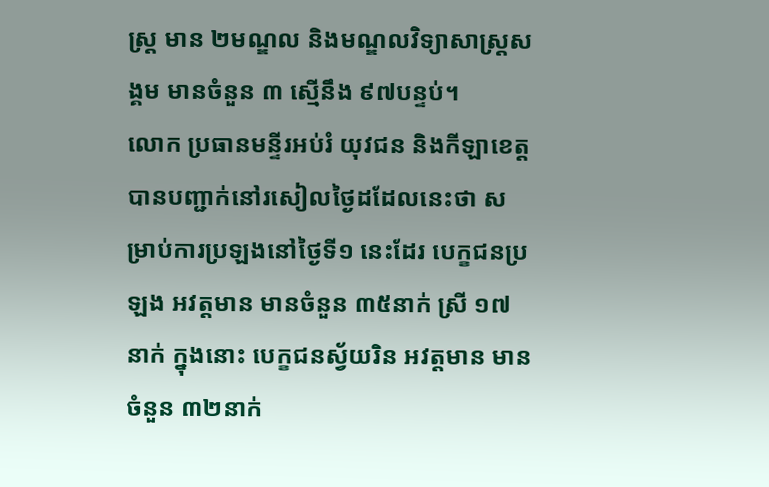ស្ត្រ មាន ២មណ្ឌល និងមណ្ឌលវិទ្យាសាស្ត្រសង្គម មានចំនួន ៣ ស្មើនឹង ៩៧បន្ទប់។
លោក ប្រធានមន្ទីរអប់រំ យុវជន និងកីឡាខេត្ត បានបញ្ជាក់នៅរសៀលថ្ងៃដដែលនេះថា សម្រាប់ការប្រឡងនៅថ្ងៃទី១ នេះដែរ បេក្ខជនប្រឡង អវត្តមាន មានចំនួន ៣៥នាក់ ស្រី ១៧នាក់ ក្នុងនោះ បេក្ខជនស្វ័យរិន អវត្តមាន មានចំនួន ៣២នាក់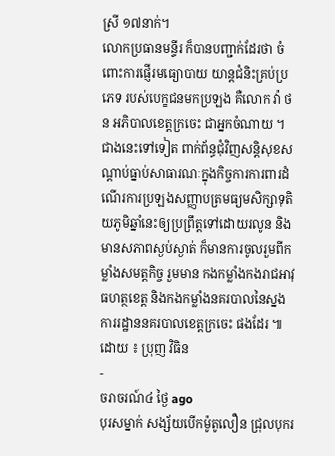ស្រី ១៧នាក់។
លោកប្រធានមន្ទីរ ក៏បានបញ្ជាក់ដែរថា ចំពោះការផ្ញើរមធ្យោបាយ យាន្តជំនិះគ្រប់ប្រភេទ របស់បេក្ខជនមកប្រឡង គឺលោក វ៉ា ថន អភិបាលខេត្តក្រចេះ ជាអ្នកចំណាយ ។
ជាងនេះទៅទៀត ពាក់ព័ន្ធជុំវិញសន្តិសុខសណ្ដាប់ធ្នាប់សាធារណៈក្នុងកិច្ចការការពារដំណើរការប្រឡងសញ្ញាបត្រមធ្យមសិក្សាទុតិយភូមិឆ្នាំនេះឲ្យប្រព្រឹត្តទៅដោយរលូន និងមានសភាពស្ងប់ស្ងាត់ ក៏មានការចូលរួមពីកម្លាំងសមត្ដកិច្ច រួមមាន កងកម្លាំងកងរាជអាវុធហត្ថខេត្ត និងកងកម្លាំងនគរបាលនៃស្នងការរដ្ឋាននគរបាលខេត្តក្រចេះ ផងដែរ ៕
ដោយ ៖ ប្រុញ វិធិន
-
ចរាចរណ៍៤ ថ្ងៃ ago
បុរសម្នាក់ សង្ស័យបើកម៉ូតូលឿន ជ្រុលបុករ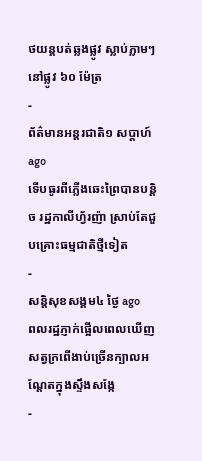ថយន្តបត់ឆ្លងផ្លូវ ស្លាប់ភ្លាមៗ នៅផ្លូវ ៦០ ម៉ែត្រ
-
ព័ត៌មានអន្ដរជាតិ១ សប្តាហ៍ ago
ទើបធូរពីភ្លើងឆេះព្រៃបានបន្តិច រដ្ឋកាលីហ្វ័រញ៉ា ស្រាប់តែជួបគ្រោះធម្មជាតិថ្មីទៀត
-
សន្តិសុខសង្គម៤ ថ្ងៃ ago
ពលរដ្ឋភ្ញាក់ផ្អើលពេលឃើញសត្វក្រពើងាប់ច្រើនក្បាលអណ្ដែតក្នុងស្ទឹងសង្កែ
-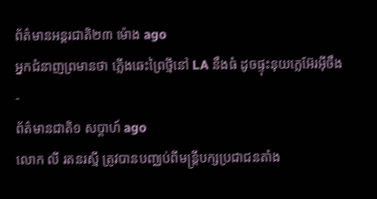ព័ត៌មានអន្ដរជាតិ២៣ ម៉ោង ago
អ្នកជំនាញព្រមានថា ភ្លើងឆេះព្រៃថ្មីនៅ LA នឹងធំ ដូចផ្ទុះនុយក្លេអ៊ែរអ៊ីចឹង
-
ព័ត៌មានជាតិ១ សប្តាហ៍ ago
លោក លី រតនរស្មី ត្រូវបានបញ្ឈប់ពីមន្ត្រីបក្សប្រជាជនតាំង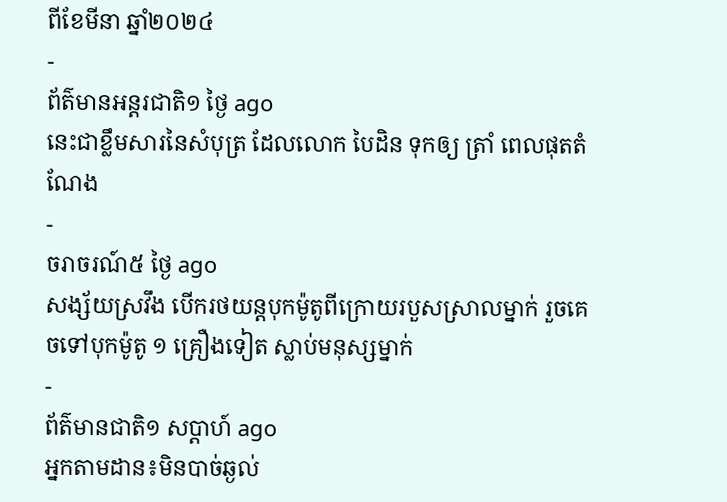ពីខែមីនា ឆ្នាំ២០២៤
-
ព័ត៌មានអន្ដរជាតិ១ ថ្ងៃ ago
នេះជាខ្លឹមសារនៃសំបុត្រ ដែលលោក បៃដិន ទុកឲ្យ ត្រាំ ពេលផុតតំណែង
-
ចរាចរណ៍៥ ថ្ងៃ ago
សង្ស័យស្រវឹង បើករថយន្តបុកម៉ូតូពីក្រោយរបួសស្រាលម្នាក់ រួចគេចទៅបុកម៉ូតូ ១ គ្រឿងទៀត ស្លាប់មនុស្សម្នាក់
-
ព័ត៌មានជាតិ១ សប្តាហ៍ ago
អ្នកតាមដាន៖មិនបាច់ឆ្ងល់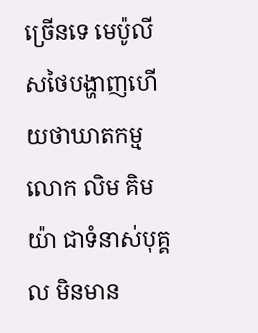ច្រើនទេ មេប៉ូលីសថៃបង្ហាញហើយថាឃាតកម្មលោក លិម គិមយ៉ា ជាទំនាស់បុគ្គល មិនមាន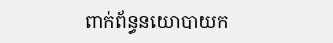ពាក់ព័ន្ធនយោបាយក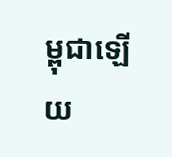ម្ពុជាឡើយ